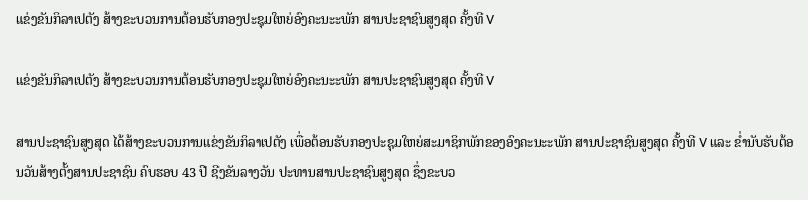ແຂ່ງຂັນກິລາເປຕັງ ສ້າງຂະບວນການຕ້ອນຮັບກອງປະຊຸມໃຫຍ່ອົງຄະນະະພັກ ສານປະຊາຊົນສູງສຸດ ຄັ້ງທີ V

ແຂ່ງຂັນກິລາເປຕັງ ສ້າງຂະບວນການຕ້ອນຮັບກອງປະຊຸມໃຫຍ່ອົງຄະນະະພັກ ສານປະຊາຊົນສູງສຸດ ຄັ້ງທີ V

ສານປະຊາຊົນສູງສຸດ ໄດ້ສ້າງຂະບວນການແຂ່ງຂັນກິລາເປຕັງ ເພື່ອຕ້ອນຮັບກອງປະຊຸມໃຫຍ່ສະມາຊິກພັກຂອງອົງຄະນະະພັກ ສານປະຊາຊົນສູງສຸດ ຄັ້ງທີ V ແລະ ຂໍ່ານັບຮັບຕ້ອນວັນສ້າງຕັ້ງສານປະຊາຊົນ ຄົບຮອບ 43 ປີ ຊີງຂັນລາງວັນ ປະທານສານປະຊາຊົນສູງສຸດ ຊຶ່ງຂະບວ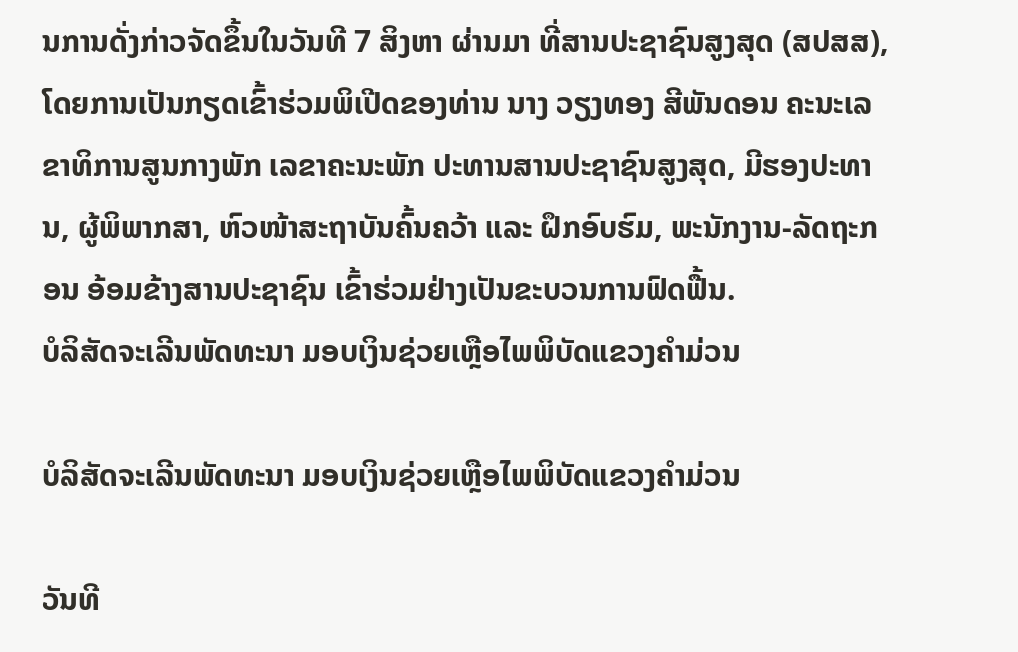ນການດັ່ງກ່າວຈັດຂຶ້ນໃນວັນທີ 7 ສິງຫາ ຜ່ານມາ ທີ່ສານປະຊາຊົນສູງສຸດ (ສປສສ), ໂດຍການເປັນກຽດເຂົ້າຮ່ວມພິເປີດຂອງທ່ານ ນາງ ວຽງທອງ ສີພັນດອນ ຄະນະເລຂາທິການສູນກາງພັກ ເລຂາຄະນະພັກ ປະທານສານປະຊາຊົນສູງສຸດ, ມີຮອງປະທານ, ຜູ້ພິພາກສາ, ຫົວໜ້າສະຖາບັນຄົ້ນຄວ້າ ແລະ ຝຶກອົບຮົມ, ພະນັກງານ-ລັດຖະກອນ ອ້ອມຂ້າງສານປະຊາຊົນ ເຂົ້າຮ່ວມຢ່າງເປັນຂະບວນການຟົດຟື້ນ.
ບໍລິສັດຈະເລີນພັດທະນາ ມອບເງິນຊ່ວຍເຫຼືອໄພພິບັດແຂວງຄຳມ່ວນ

ບໍລິສັດຈະເລີນພັດທະນາ ມອບເງິນຊ່ວຍເຫຼືອໄພພິບັດແຂວງຄຳມ່ວນ

ວັນທີ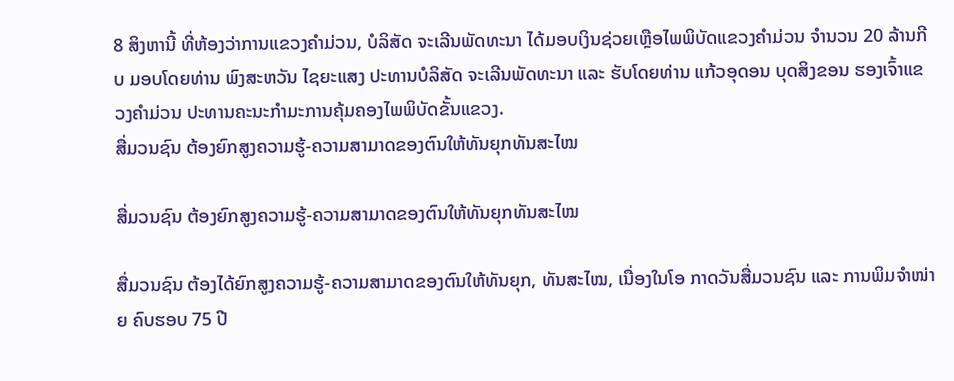8 ສິງຫານີ້ ທີ່ຫ້ອງວ່າການແຂວງຄໍາມ່ວນ, ບໍລິສັດ ຈະເລີນພັດທະນາ ໄດ້ມອບເງິນຊ່ວຍເຫຼືອໄພພິບັດແຂວງຄຳມ່ວນ ຈຳນວນ 20 ລ້ານກີບ ມອບໂດຍທ່ານ ພົງສະຫວັນ ໄຊຍະແສງ ປະທານບໍລິສັດ ຈະເລີນພັດທະນາ ແລະ ຮັບໂດຍທ່ານ ແກ້ວອຸດອນ ບຸດສິງຂອນ ຮອງເຈົ້າແຂວງຄໍາມ່ວນ ປະທານຄະນະກໍາມະການຄຸ້ມຄອງໄພພິບັດຂັ້ນແຂວງ.
ສື່ມວນຊົນ ຕ້ອງຍົກສູງຄວາມຮູ້-ຄວາມສາມາດຂອງຕົນໃຫ້ທັນຍຸກທັນສະໄໝ

ສື່ມວນຊົນ ຕ້ອງຍົກສູງຄວາມຮູ້-ຄວາມສາມາດຂອງຕົນໃຫ້ທັນຍຸກທັນສະໄໝ

ສື່ມວນຊົນ ຕ້ອງໄດ້ຍົກສູງຄວາມຮູ້-ຄວາມສາມາດຂອງຕົນໃຫ້ທັນຍຸກ, ທັນສະໄໝ, ເນື່ອງໃນໂອ ກາດວັນສື່ມວນຊົນ ແລະ ການພິມຈໍາໜ່າຍ ຄົບຮອບ 75 ປີ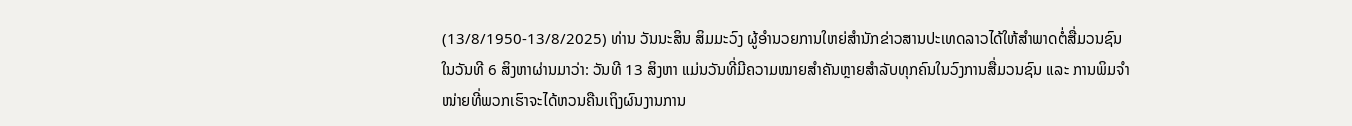(13/8/1950-13/8/2025) ທ່ານ ວັນນະສິນ ສິມມະວົງ ຜູ້ອຳນວຍການໃຫຍ່ສຳນັກຂ່າວສານປະເທດລາວໄດ້ໃຫ້ສຳພາດຕໍ່ສື່ມວນຊົນໃນວັນທີ 6 ສິງຫາຜ່ານມາວ່າ: ວັນທີ 13 ສິງຫາ ແມ່ນວັນທີ່ມີຄວາມໝາຍສໍາຄັນຫຼາຍສໍາລັບທຸກຄົນໃນວົງການສື່ມວນຊົນ ແລະ ການພິມຈໍາໜ່າຍທີ່ພວກເຮົາຈະໄດ້ຫວນຄືນເຖິງຜົນງານການ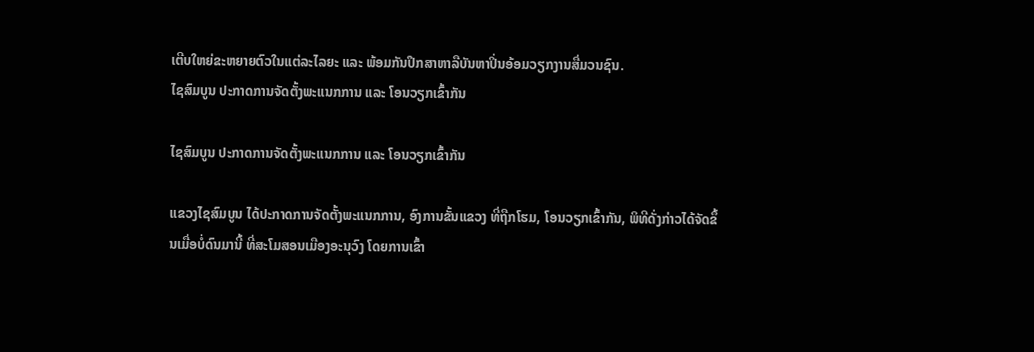ເຕີບໃຫຍ່ຂະຫຍາຍຕົວໃນແຕ່ລະໄລຍະ ແລະ ພ້ອມກັນປຶກສາຫາລືບັນຫາປິ່ນອ້ອມວຽກງານສື່ມວນຊົນ.
ໄຊສົມບູນ ປະກາດການຈັດຕັ້ງພະແນກການ ແລະ ໂອນວຽກເຂົ້າກັນ

ໄຊສົມບູນ ປະກາດການຈັດຕັ້ງພະແນກການ ແລະ ໂອນວຽກເຂົ້າກັນ

ແຂວງໄຊສົມບູນ ໄດ້ປະກາດການຈັດຕັ້ງພະແນກການ, ອົງການຂັ້ນແຂວງ ທີ່ຖືກໂຮມ, ໂອນວຽກເຂົ້າກັນ, ພິທີດັ່ງກ່າວໄດ້ຈັດຂຶ້ນເມື່ອບໍ່ດົນມານີ້ ທີ່ສະໂມສອນເມືອງອະນຸວົງ ໂດຍການເຂົ້າ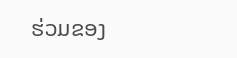ຮ່ວມຂອງ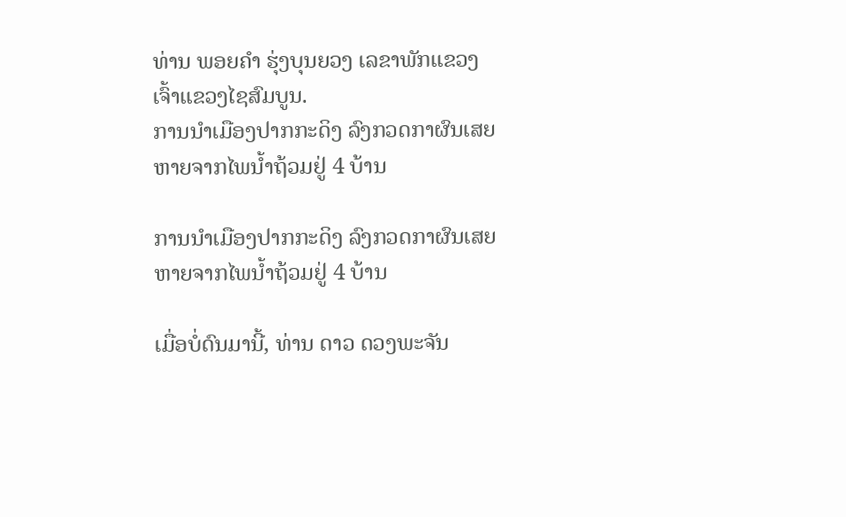ທ່ານ ພອຍຄໍາ ຮຸ່ງບຸນຍວງ ເລຂາພັກແຂວງ ເຈົ້າແຂວງໄຊສົມບູນ.
ການນໍາເມືອງປາກກະດິງ ລົງກວດກາຜົນເສຍຫາຍຈາກໄພນ້ຳຖ້ວມຢູ່ 4 ບ້ານ

ການນໍາເມືອງປາກກະດິງ ລົງກວດກາຜົນເສຍຫາຍຈາກໄພນ້ຳຖ້ວມຢູ່ 4 ບ້ານ

ເມື່ອບໍ່ດົນມານີ້, ທ່ານ ດາວ ດວງພະຈັນ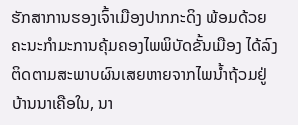ຮັກສາການຮອງເຈົ້າເມືອງປາກກະດິງ ພ້ອມດ້ວຍຄະນະກຳມະການຄຸ້ມຄອງໄພພິບັດຂັ້ນເມືອງ ໄດ້ລົງຕິດຕາມສະພາບຜົນເສຍຫາຍຈາກໄພນ້ຳຖ້ວມຢູ່ ບ້ານນາເຄືອໃນ, ນາ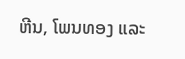ຫີນ, ໂພນທອງ ແລະ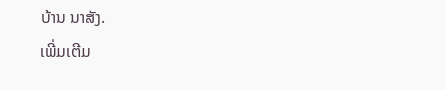ບ້ານ ນາສັງ.
ເພີ່ມເຕີມ